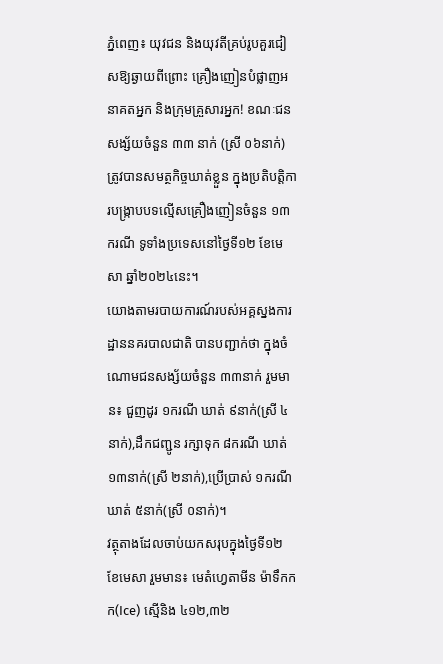ភ្នំពេញ៖ យុវជន និងយុវតីគ្រប់រូបគួរជៀសឱ្យឆ្ងាយពីព្រោះ គ្រឿងញៀនបំផ្លាញអនាគតអ្នក និងក្រុមគ្រួសារអ្នក! ខណៈជនសង្ស័យចំនួន ៣៣ នាក់ (ស្រី ០៦នាក់) ត្រូវបានសមត្ថកិច្ចឃាត់ខ្លួន ក្នុងប្រតិបត្តិការបង្ក្រាបបទល្មើសគ្រឿងញៀនចំនួន ១៣ករណី ទូទាំងប្រទេសនៅថ្ងៃទី១២ ខែមេសា ឆ្នាំ២០២៤នេះ។
យោងតាមរបាយការណ៍របស់អគ្គស្នងការដ្ឋាននគរបាលជាតិ បានបញ្ជាក់ថា ក្នុងចំណោមជនសង្ស័យចំនួន ៣៣នាក់ រួមមាន៖ ជួញដូរ ១ករណី ឃាត់ ៩នាក់(ស្រី ៤នាក់),ដឹកជញ្ជូន រក្សាទុក ៨ករណី ឃាត់ ១៣នាក់(ស្រី ២នាក់),ប្រើប្រាស់ ១ករណី ឃាត់ ៥នាក់(ស្រី ០នាក់)។
វត្ថុតាងដែលចាប់យកសរុបក្នុងថ្ងៃទី១២ ខែមេសា រួមមាន៖ មេតំហ្វេតាមីន ម៉ាទឹកកក(Ice) ស្មេីនិង ៤១២,៣២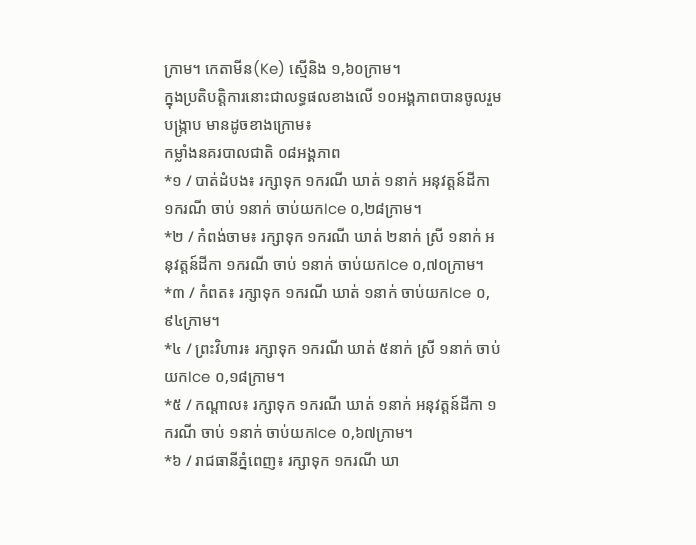ក្រាម។ កេតាមីន(Ke) ស្មេីនិង ១,៦០ក្រាម។
ក្នុងប្រតិបត្តិការនោះជាលទ្ធផលខាងលើ ១០អង្គភាពបានចូលរួមបង្ក្រាប មានដូចខាងក្រោម៖
កម្លាំងនគរបាលជាតិ ០៨អង្គភាព
*១ / បាត់ដំបង៖ រក្សាទុក ១ករណី ឃាត់ ១នាក់ អនុវត្តន៍ដីកា ១ករណី ចាប់ ១នាក់ ចាប់យកIce ០,២៨ក្រាម។
*២ / កំពង់ចាម៖ រក្សាទុក ១ករណី ឃាត់ ២នាក់ ស្រី ១នាក់ អនុវត្តន៍ដីកា ១ករណី ចាប់ ១នាក់ ចាប់យកIce ០,៧០ក្រាម។
*៣ / កំពត៖ រក្សាទុក ១ករណី ឃាត់ ១នាក់ ចាប់យកIce ០,៩៤ក្រាម។
*៤ / ព្រះវិហារ៖ រក្សាទុក ១ករណី ឃាត់ ៥នាក់ ស្រី ១នាក់ ចាប់យកIce ០,១៨ក្រាម។
*៥ / កណ្តាល៖ រក្សាទុក ១ករណី ឃាត់ ១នាក់ អនុវត្តន៍ដីកា ១ករណី ចាប់ ១នាក់ ចាប់យកIce ០,៦៧ក្រាម។
*៦ / រាជធានីភ្នំពេញ៖ រក្សាទុក ១ករណី ឃា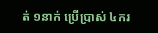ត់ ១នាក់ ប្រើប្រាស់ ៤ករ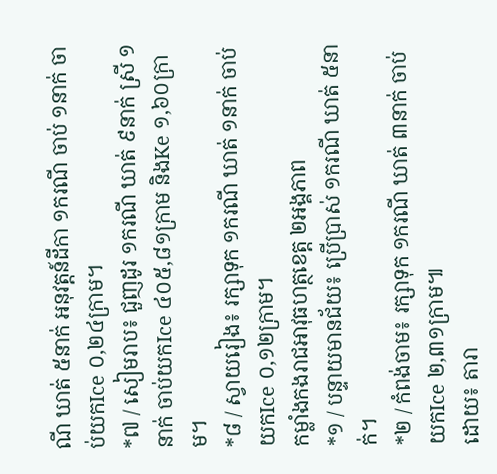ណី ឃាត់ ៥នាក់ អនុវត្តន៍ដីកា ១ករណី ចាប់ ១នាក់ ចាប់យកIce ០,២៤ក្រាម។
*៧ / សៀមរាប៖ ជួញដូរ ១ករណី ឃាត់ ៩នាក់ ស្រី ១នាក់ ចាប់យកIce ៤០៥,៨១ក្រាម និងKe ១,៦០ក្រាម។
*៨ / ស្វាយរៀង៖ រក្សាទុក ១ករណី ឃាត់ ១នាក់ ចាប់យកIce ០,១២ក្រាម។
កម្លាំងកងរាជអាវុធហត្ថខេត្ត ២អង្គភាព
*១ / បន្ទាយមានជ័យ៖ ប្រើប្រាស់ ១ករណី ឃាត់ ៥នាក់។
*២ / កំពង់ចាម៖ រក្សាទុក ១ករណី ឃាត់ ៣នាក់ ចាប់យកIce ២,៣១ក្រាម៕
ដោយ៖ តារា